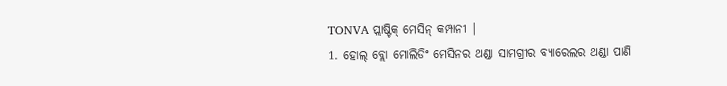TONVA ପ୍ଲାଷ୍ଟିକ୍ ମେସିନ୍ କମ୍ପାନୀ |
1. ହୋଲ୍ ବ୍ଲୋ ମୋଲିଡିଂ ମେସିନର ଥଣ୍ଡା ସାମଗ୍ରୀର ବ୍ୟାରେଲର ଥଣ୍ଡା ପାଣି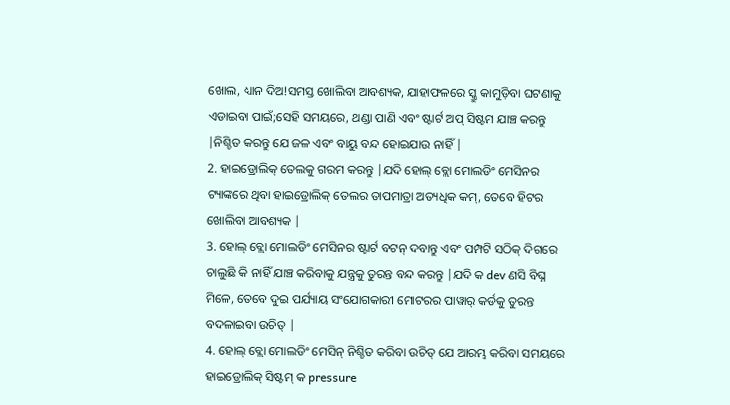ଖୋଲ, ଧ୍ୟାନ ଦିଅ!ସମସ୍ତ ଖୋଲିବା ଆବଶ୍ୟକ, ଯାହାଫଳରେ ସ୍କ୍ରୁ କାମୁଡ଼ିବା ଘଟଣାକୁ ଏଡାଇବା ପାଇଁ;ସେହି ସମୟରେ, ଥଣ୍ଡା ପାଣି ଏବଂ ଷ୍ଟାର୍ଟ ଅପ୍ ସିଷ୍ଟମ ଯାଞ୍ଚ କରନ୍ତୁ |ନିଶ୍ଚିତ କରନ୍ତୁ ଯେ ଜଳ ଏବଂ ବାୟୁ ବନ୍ଦ ହୋଇଯାଉ ନାହିଁ |
2. ହାଇଡ୍ରୋଲିକ୍ ତେଲକୁ ଗରମ କରନ୍ତୁ |ଯଦି ହୋଲ୍ ବ୍ଲୋ ମୋଲଡିଂ ମେସିନର ଟ୍ୟାଙ୍କରେ ଥିବା ହାଇଡ୍ରୋଲିକ୍ ତେଲର ତାପମାତ୍ରା ଅତ୍ୟଧିକ କମ୍, ତେବେ ହିଟର ଖୋଲିବା ଆବଶ୍ୟକ |
3. ହୋଲ୍ ବ୍ଲୋ ମୋଲଡିଂ ମେସିନର ଷ୍ଟାର୍ଟ ବଟନ୍ ଦବାନ୍ତୁ ଏବଂ ପମ୍ପଟି ସଠିକ୍ ଦିଗରେ ଚାଲୁଛି କି ନାହିଁ ଯାଞ୍ଚ କରିବାକୁ ଯନ୍ତ୍ରକୁ ତୁରନ୍ତ ବନ୍ଦ କରନ୍ତୁ |ଯଦି କ dev ଣସି ବିଘ୍ନ ମିଳେ, ତେବେ ଦୁଇ ପର୍ଯ୍ୟାୟ ସଂଯୋଗକାରୀ ମୋଟରର ପାୱାର୍ କର୍ଡକୁ ତୁରନ୍ତ ବଦଳାଇବା ଉଚିତ୍ |
4. ହୋଲ୍ ବ୍ଲୋ ମୋଲଡିଂ ମେସିନ୍ ନିଶ୍ଚିତ କରିବା ଉଚିତ୍ ଯେ ଆରମ୍ଭ କରିବା ସମୟରେ ହାଇଡ୍ରୋଲିକ୍ ସିଷ୍ଟମ୍ କ pressure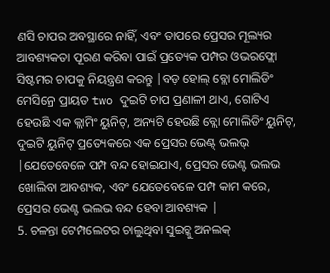ଣସି ଚାପର ଅବସ୍ଥାରେ ନାହିଁ, ଏବଂ ତାପରେ ପ୍ରେସର ମୂଲ୍ୟର ଆବଶ୍ୟକତା ପୂରଣ କରିବା ପାଇଁ ପ୍ରତ୍ୟେକ ପମ୍ପର ଓଭରଫ୍ଲୋ ସିଷ୍ଟମର ଚାପକୁ ନିୟନ୍ତ୍ରଣ କରନ୍ତୁ |ବଡ଼ ହୋଲ୍ ବ୍ଲୋ ମୋଲିଡିଂ ମେସିନ୍ରେ ପ୍ରାୟତ two ଦୁଇଟି ଚାପ ପ୍ରଣାଳୀ ଥାଏ, ଗୋଟିଏ ହେଉଛି ଏକ କ୍ଲାମିଂ ୟୁନିଟ୍, ଅନ୍ୟଟି ହେଉଛି ବ୍ଲୋ ମୋଲିଡିଂ ୟୁନିଟ୍, ଦୁଇଟି ୟୁନିଟ୍ ପ୍ରତ୍ୟେକରେ ଏକ ପ୍ରେସର ଭେଣ୍ଟ୍ ଭଲଭ୍ |ଯେତେବେଳେ ପମ୍ପ ବନ୍ଦ ହୋଇଯାଏ, ପ୍ରେସର ଭେଣ୍ଟ ଭଲଭ ଖୋଲିବା ଆବଶ୍ୟକ, ଏବଂ ଯେତେବେଳେ ପମ୍ପ କାମ କରେ, ପ୍ରେସର ଭେଣ୍ଟ ଭଲଭ ବନ୍ଦ ହେବା ଆବଶ୍ୟକ |
5. ଚଳନ୍ତା ଟେମ୍ପଲେଟର ଚାଲୁଥିବା ସୁଇଚ୍କୁ ଅନଲକ୍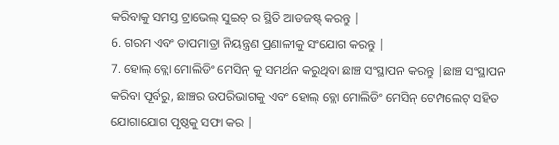କରିବାକୁ ସମସ୍ତ ଟ୍ରାଭେଲ୍ ସୁଇଚ୍ ର ସ୍ଥିତି ଆଡଜଷ୍ଟ୍ କରନ୍ତୁ |
6. ଗରମ ଏବଂ ତାପମାତ୍ରା ନିୟନ୍ତ୍ରଣ ପ୍ରଣାଳୀକୁ ସଂଯୋଗ କରନ୍ତୁ |
7. ହୋଲ୍ ବ୍ଲୋ ମୋଲିଡିଂ ମେସିନ୍ କୁ ସମର୍ଥନ କରୁଥିବା ଛାଞ୍ଚ ସଂସ୍ଥାପନ କରନ୍ତୁ |ଛାଞ୍ଚ ସଂସ୍ଥାପନ କରିବା ପୂର୍ବରୁ, ଛାଞ୍ଚର ଉପରିଭାଗକୁ ଏବଂ ହୋଲ୍ ବ୍ଲୋ ମୋଲିଡିଂ ମେସିନ୍ ଟେମ୍ପଲେଟ୍ ସହିତ ଯୋଗାଯୋଗ ପୃଷ୍ଠକୁ ସଫା କର |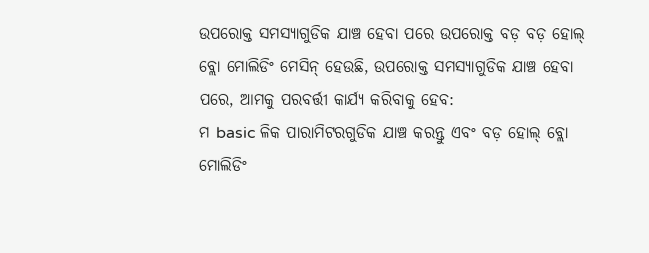ଉପରୋକ୍ତ ସମସ୍ୟାଗୁଡିକ ଯାଞ୍ଚ ହେବା ପରେ ଉପରୋକ୍ତ ବଡ଼ ବଡ଼ ହୋଲ୍ ବ୍ଲୋ ମୋଲିଡିଂ ମେସିନ୍ ହେଉଛି, ଉପରୋକ୍ତ ସମସ୍ୟାଗୁଡିକ ଯାଞ୍ଚ ହେବା ପରେ, ଆମକୁ ପରବର୍ତ୍ତୀ କାର୍ଯ୍ୟ କରିବାକୁ ହେବ:
ମ basic ଳିକ ପାରାମିଟରଗୁଡିକ ଯାଞ୍ଚ କରନ୍ତୁ ଏବଂ ବଡ଼ ହୋଲ୍ ବ୍ଲୋ ମୋଲିଡିଂ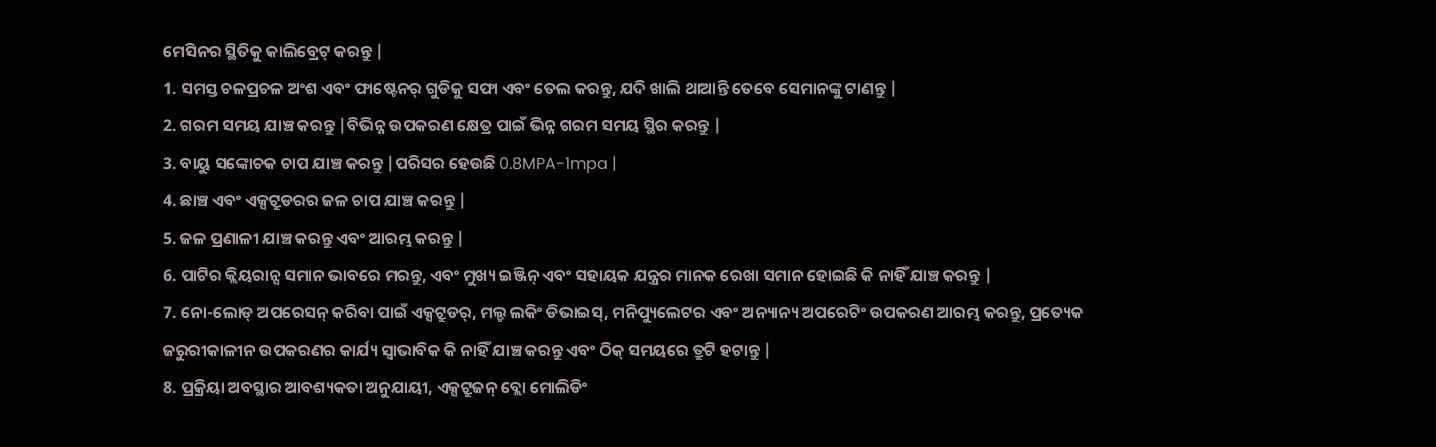ମେସିନର ସ୍ଥିତିକୁ କାଲିବ୍ରେଟ୍ କରନ୍ତୁ |
1. ସମସ୍ତ ଚଳପ୍ରଚଳ ଅଂଶ ଏବଂ ଫାଷ୍ଟେନର୍ ଗୁଡିକୁ ସଫା ଏବଂ ତେଲ କରନ୍ତୁ, ଯଦି ଖାଲି ଥାଆନ୍ତି ତେବେ ସେମାନଙ୍କୁ ଟାଣନ୍ତୁ |
2. ଗରମ ସମୟ ଯାଞ୍ଚ କରନ୍ତୁ |ବିଭିନ୍ନ ଉପକରଣ କ୍ଷେତ୍ର ପାଇଁ ଭିନ୍ନ ଗରମ ସମୟ ସ୍ଥିର କରନ୍ତୁ |
3. ବାୟୁ ସଙ୍କୋଚକ ଚାପ ଯାଞ୍ଚ କରନ୍ତୁ |ପରିସର ହେଉଛି 0.8MPA-1mpa |
4. ଛାଞ୍ଚ ଏବଂ ଏକ୍ସଟ୍ରୁଡରର ଜଳ ଚାପ ଯାଞ୍ଚ କରନ୍ତୁ |
5. ଜଳ ପ୍ରଣାଳୀ ଯାଞ୍ଚ କରନ୍ତୁ ଏବଂ ଆରମ୍ଭ କରନ୍ତୁ |
6. ପାଟିର କ୍ଲିୟରାନ୍ସ ସମାନ ଭାବରେ ମରନ୍ତୁ, ଏବଂ ମୁଖ୍ୟ ଇଞ୍ଜିନ୍ ଏବଂ ସହାୟକ ଯନ୍ତ୍ରର ମାନକ ରେଖା ସମାନ ହୋଇଛି କି ନାହିଁ ଯାଞ୍ଚ କରନ୍ତୁ |
7. ନୋ-ଲୋଡ୍ ଅପରେସନ୍ କରିବା ପାଇଁ ଏକ୍ସଟ୍ରୁଡର୍, ମଲ୍ଡ ଲକିଂ ଡିଭାଇସ୍, ମନିପ୍ୟୁଲେଟର ଏବଂ ଅନ୍ୟାନ୍ୟ ଅପରେଟିଂ ଉପକରଣ ଆରମ୍ଭ କରନ୍ତୁ, ପ୍ରତ୍ୟେକ ଜରୁରୀକାଳୀନ ଉପକରଣର କାର୍ଯ୍ୟ ସ୍ୱାଭାବିକ କି ନାହିଁ ଯାଞ୍ଚ କରନ୍ତୁ ଏବଂ ଠିକ୍ ସମୟରେ ତ୍ରୁଟି ହଟାନ୍ତୁ |
8. ପ୍ରକ୍ରିୟା ଅବସ୍ଥାର ଆବଶ୍ୟକତା ଅନୁଯାୟୀ, ଏକ୍ସଟ୍ରୁଜନ୍ ବ୍ଲୋ ମୋଲିଡିଂ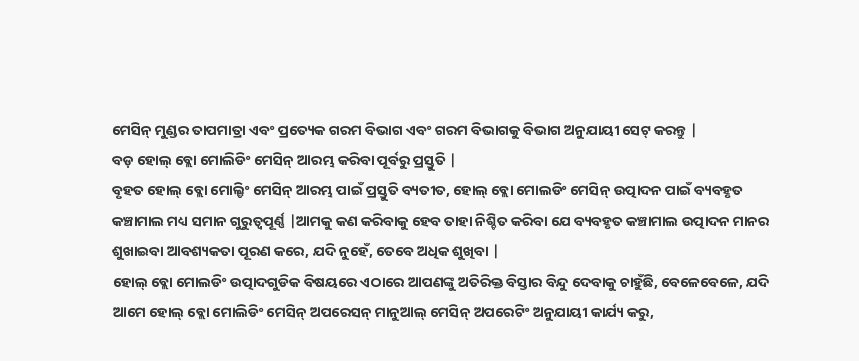ମେସିନ୍ ମୁଣ୍ଡର ତାପମାତ୍ରା ଏବଂ ପ୍ରତ୍ୟେକ ଗରମ ବିଭାଗ ଏବଂ ଗରମ ବିଭାଗକୁ ବିଭାଗ ଅନୁଯାୟୀ ସେଟ୍ କରନ୍ତୁ |
ବଡ଼ ହୋଲ୍ ବ୍ଲୋ ମୋଲିଡିଂ ମେସିନ୍ ଆରମ୍ଭ କରିବା ପୂର୍ବରୁ ପ୍ରସ୍ତୁତି |
ବୃହତ ହୋଲ୍ ବ୍ଲୋ ମୋଲ୍ଡିଂ ମେସିନ୍ ଆରମ୍ଭ ପାଇଁ ପ୍ରସ୍ତୁତି ବ୍ୟତୀତ, ହୋଲ୍ ବ୍ଲୋ ମୋଲଡିଂ ମେସିନ୍ ଉତ୍ପାଦନ ପାଇଁ ବ୍ୟବହୃତ କଞ୍ଚାମାଲ ମଧ୍ୟ ସମାନ ଗୁରୁତ୍ୱପୂର୍ଣ୍ଣ |ଆମକୁ କଣ କରିବାକୁ ହେବ ତାହା ନିଶ୍ଚିତ କରିବା ଯେ ବ୍ୟବହୃତ କଞ୍ଚାମାଲ ଉତ୍ପାଦନ ମାନର ଶୁଖାଇବା ଆବଶ୍ୟକତା ପୂରଣ କରେ, ଯଦି ନୁହେଁ, ତେବେ ଅଧିକ ଶୁଖିବା |
ହୋଲ୍ ବ୍ଲୋ ମୋଲଡିଂ ଉତ୍ପାଦଗୁଡିକ ବିଷୟରେ ଏଠାରେ ଆପଣଙ୍କୁ ଅତିରିକ୍ତ ବିସ୍ତାର ବିନ୍ଦୁ ଦେବାକୁ ଚାହୁଁଛି, ବେଳେବେଳେ, ଯଦି ଆମେ ହୋଲ୍ ବ୍ଲୋ ମୋଲିଡିଂ ମେସିନ୍ ଅପରେସନ୍ ମାନୁଆଲ୍ ମେସିନ୍ ଅପରେଟିଂ ଅନୁଯାୟୀ କାର୍ଯ୍ୟ କରୁ,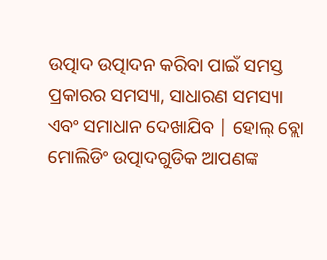ଉତ୍ପାଦ ଉତ୍ପାଦନ କରିବା ପାଇଁ ସମସ୍ତ ପ୍ରକାରର ସମସ୍ୟା, ସାଧାରଣ ସମସ୍ୟା ଏବଂ ସମାଧାନ ଦେଖାଯିବ | ହୋଲ୍ ବ୍ଲୋ ମୋଲିଡିଂ ଉତ୍ପାଦଗୁଡିକ ଆପଣଙ୍କ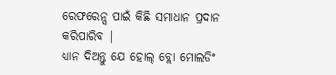ରେଫରେନ୍ସ ପାଇଁ କିଛି ସମାଧାନ ପ୍ରଦାନ କରିପାରିବ |
ଧ୍ୟାନ ଦିଅନ୍ତୁ ଯେ ହୋଲ୍ ବ୍ଲୋ ମୋଲଡିଂ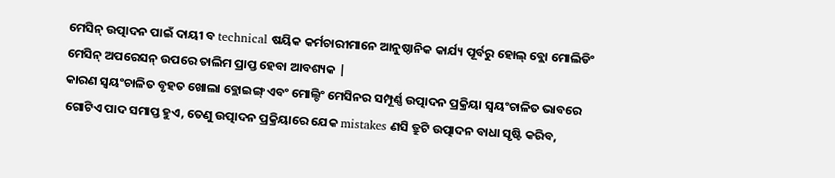ମେସିନ୍ ଉତ୍ପାଦନ ପାଇଁ ଦାୟୀ ବ technical ଷୟିକ କର୍ମଚାରୀମାନେ ଆନୁଷ୍ଠାନିକ କାର୍ଯ୍ୟ ପୂର୍ବରୁ ହୋଲ୍ ବ୍ଲୋ ମୋଲିଡିଂ ମେସିନ୍ ଅପରେସନ୍ ଉପରେ ତାଲିମ ପ୍ରାପ୍ତ ହେବା ଆବଶ୍ୟକ |
କାରଣ ସ୍ୱୟଂଚାଳିତ ବୃହତ ଖୋଲା ବ୍ଲୋଇଙ୍ଗ୍ ଏବଂ ମୋଲ୍ଡିଂ ମେସିନର ସମ୍ପୂର୍ଣ୍ଣ ଉତ୍ପାଦନ ପ୍ରକ୍ରିୟା ସ୍ୱୟଂଚାଳିତ ଭାବରେ ଗୋଟିଏ ପାଦ ସମାପ୍ତ ହୁଏ, ତେଣୁ ଉତ୍ପାଦନ ପ୍ରକ୍ରିୟାରେ ଯେକ mistakes ଣସି ତ୍ରୁଟି ଉତ୍ପାଦନ ବାଧା ସୃଷ୍ଟି କରିବ,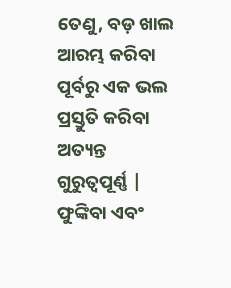ତେଣୁ, ବଡ଼ ଖାଲ ଆରମ୍ଭ କରିବା ପୂର୍ବରୁ ଏକ ଭଲ ପ୍ରସ୍ତୁତି କରିବା ଅତ୍ୟନ୍ତ ଗୁରୁତ୍ୱପୂର୍ଣ୍ଣ | ଫୁଙ୍କିବା ଏବଂ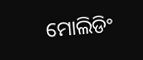ମୋଲିଡିଂ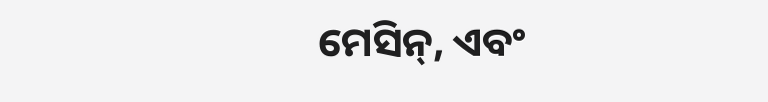ମେସିନ୍, ଏବଂ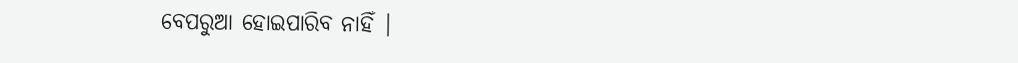ବେପରୁଆ ହୋଇପାରିବ ନାହିଁ |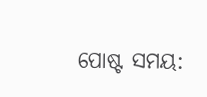ପୋଷ୍ଟ ସମୟ: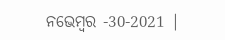ନଭେମ୍ବର -30-2021 |